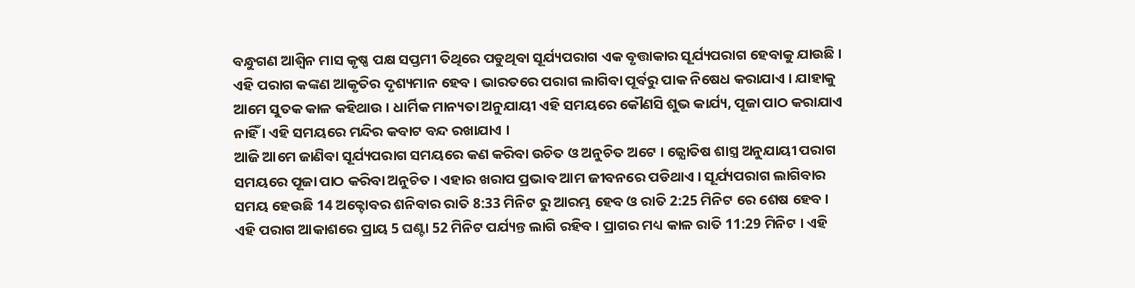ବନ୍ଧୁଗଣ ଆଶ୍ଵିନ ମାସ କୃଷ୍ଣ ପକ୍ଷ ସପ୍ତମୀ ତିଥିରେ ପଡୁଥିବା ସୂର୍ଯ୍ୟପରାଗ ଏକ ବୃତ୍ତାକାର ସୂର୍ଯ୍ୟପରାଗ ହେବାକୁ ଯାଉଛି । ଏହି ପରାଗ କଙ୍କଣ ଆକୃତିର ଦୃଶ୍ୟମାନ ହେବ । ଭାରତରେ ପରାଗ ଲାଗିବା ପୂର୍ବରୁ ପାକ ନିଷେଧ କରାଯାଏ । ଯାହାକୁ ଆମେ ସୁତକ କାଳ କହିଥାଉ । ଧାର୍ମିକ ମାନ୍ୟତା ଅନୁଯାୟୀ ଏହି ସମୟରେ କୌଣସି ଶୁଭ କାର୍ଯ୍ୟ, ପୂଜା ପାଠ କରାଯାଏ ନାହିଁ । ଏହି ସମୟରେ ମନ୍ଦିର କବାଟ ବନ୍ଦ ରଖାଯାଏ ।
ଆଜି ଆମେ ଜାଣିବା ସୂର୍ଯ୍ୟପରାଗ ସମୟରେ କଣ କରିବା ଉଚିତ ଓ ଅନୁଚିତ ଅଟେ । ଜ୍ଯୋତିଷ ଶାସ୍ତ୍ର ଅନୁଯାୟୀ ପରାଗ ସମୟରେ ପୂଜା ପାଠ କରିବା ଅନୁଚିତ । ଏହାର ଖରାପ ପ୍ରଭାବ ଆମ ଜୀବନରେ ପଡିଥାଏ । ସୂର୍ଯ୍ୟପରାଗ ଲାଗିବାର ସମୟ ହେଉଛି 14 ଅକ୍ଟୋବର ଶନିବାର ରାତି 8:33 ମିନିଟ ରୁ ଆରମ୍ଭ ହେବ ଓ ରାତି 2:25 ମିନିଟ ରେ ଶେଷ ହେବ ।
ଏହି ପରାଗ ଆକାଶରେ ପ୍ରାୟ 5 ଘଣ୍ଟା 52 ମିନିଟ ପର୍ଯ୍ୟନ୍ତ ଲାଗି ରହିବ । ପ୍ରାଗର ମଧ୍ୟ କାଳ ରାତି 11:29 ମିନିଟ । ଏହି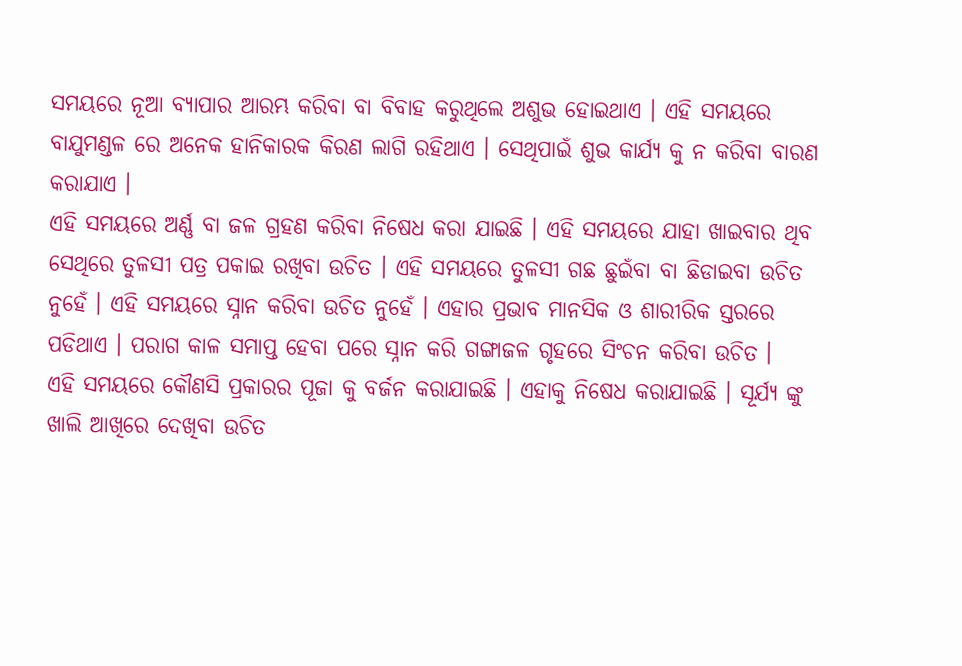ସମୟରେ ନୂଆ ବ୍ୟାପାର ଆରମ୍ଭ କରିବା ବା ବିବାହ କରୁଥିଲେ ଅଶୁଭ ହୋଇଥାଏ । ଏହି ସମୟରେ ବାଯୁମଣ୍ଡଳ ରେ ଅନେକ ହାନିକାରକ କିରଣ ଲାଗି ରହିଥାଏ । ସେଥିପାଇଁ ଶୁଭ କାର୍ଯ୍ୟ କୁ ନ କରିବା ବାରଣ କରାଯାଏ ।
ଏହି ସମୟରେ ଅର୍ଣ୍ଣ ବା ଜଳ ଗ୍ରହଣ କରିବା ନିଷେଧ କରା ଯାଇଛି । ଏହି ସମୟରେ ଯାହା ଖାଇବାର ଥିବ ସେଥିରେ ତୁଳସୀ ପତ୍ର ପକାଇ ରଖିବା ଉଚିତ । ଏହି ସମୟରେ ତୁଳସୀ ଗଛ ଛୁଇଁବା ବା ଛିଡାଇବା ଉଚିତ ନୁହେଁ । ଏହି ସମୟରେ ସ୍ନାନ କରିବା ଉଚିତ ନୁହେଁ । ଏହାର ପ୍ରଭାବ ମାନସିକ ଓ ଶାରୀରିକ ସ୍ତରରେ ପଡିଥାଏ । ପରାଗ କାଳ ସମାପ୍ତ ହେବା ପରେ ସ୍ନାନ କରି ଗଙ୍ଗାଜଳ ଗୃହରେ ସିଂଚନ କରିବା ଉଚିତ ।
ଏହି ସମୟରେ କୌଣସି ପ୍ରକାରର ପୂଜା କୁ ବର୍ଜନ କରାଯାଇଛି । ଏହାକୁ ନିଷେଧ କରାଯାଇଛି । ସୂର୍ଯ୍ୟ ଙ୍କୁ ଖାଲି ଆଖିରେ ଦେଖିବା ଉଚିତ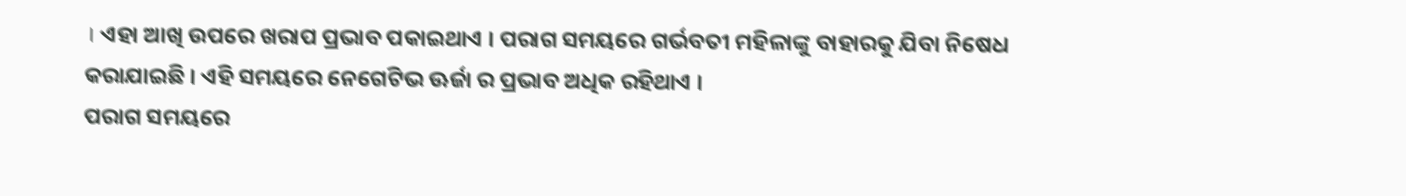। ଏହା ଆଖି ଉପରେ ଖରାପ ପ୍ରଭାବ ପକାଇଥାଏ । ପରାଗ ସମୟରେ ଗର୍ଭବତୀ ମହିଳାଙ୍କୁ ବାହାରକୁ ଯିବା ନିଷେଧ କରାଯାଇଛି । ଏହି ସମୟରେ ନେଗେଟିଭ ଊର୍ଜା ର ପ୍ରଭାବ ଅଧିକ ରହିଥାଏ ।
ପରାଗ ସମୟରେ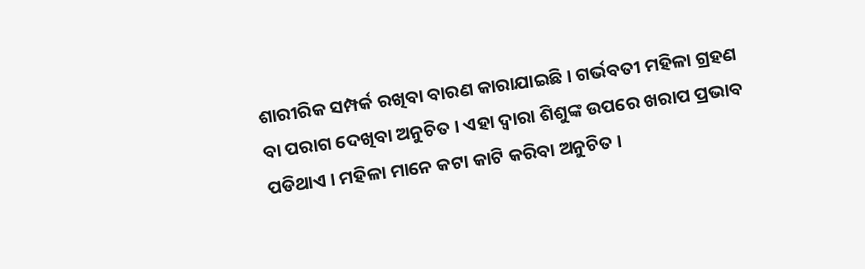ଶାରୀରିକ ସମ୍ପର୍କ ରଖିବା ବାରଣ କାରାଯାଇଛି । ଗର୍ଭବତୀ ମହିଳା ଗ୍ରହଣ ବା ପରାଗ ଦେଖିବା ଅନୁଚିତ । ଏହା ଦ୍ଵାରା ଶିଶୁଙ୍କ ଉପରେ ଖରାପ ପ୍ରଭାବ ପଡିଥାଏ । ମହିଳା ମାନେ କଟା କାଟି କରିବା ଅନୁଚିତ ।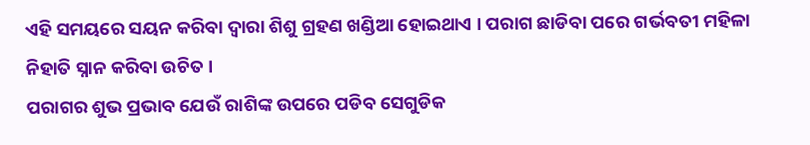ଏହି ସମୟରେ ସୟନ କରିବା ଦ୍ଵାରା ଶିଶୁ ଗ୍ରହଣ ଖଣ୍ଡିଆ ହୋଇଥାଏ । ପରାଗ ଛାଡିବା ପରେ ଗର୍ଭବତୀ ମହିଳା ନିହାତି ସ୍ନାନ କରିବା ଉଚିତ ।
ପରାଗର ଶୁଭ ପ୍ରଭାବ ଯେଉଁ ରାଶିଙ୍କ ଉପରେ ପଡିବ ସେଗୁଡିକ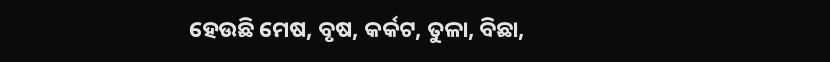ହେଉଛି ମେଷ, ବୃଷ, କର୍କଟ, ତୁଳା, ବିଛା,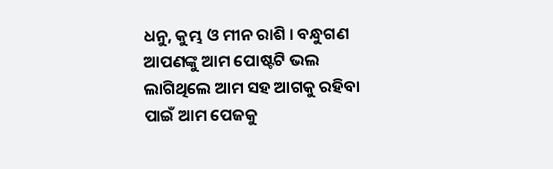ଧନୁ, କୁମ୍ଭ ଓ ମୀନ ରାଶି । ବନ୍ଧୁଗଣ ଆପଣଙ୍କୁ ଆମ ପୋଷ୍ଟଟି ଭଲ ଲାଗିଥିଲେ ଆମ ସହ ଆଗକୁ ରହିବା ପାଇଁ ଆମ ପେଜକୁ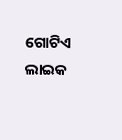ଗୋଟିଏ ଲାଇକ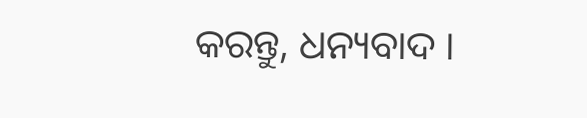କରନ୍ତୁ, ଧନ୍ୟବାଦ ।